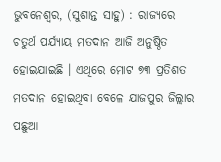ଭୁବନେଶ୍ୱର, (ସୁଶାନ୍ତ ସାହୁ) : ରାଜ୍ୟରେ ଚତୁର୍ଥ ପର୍ଯ୍ୟାୟ ମତଦାନ ଆଜି ଅନୁଷ୍ଠିତ ହୋଇଯାଇଛି । ଏଥିରେ ମୋଟ ୭୩ ପ୍ରତିଶତ ମତଦାନ ହୋଇଥିବା ବେଳେ ଯାଜପୁର ଜିଲ୍ଲାର ପଛୁଆ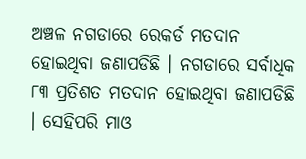ଅଞ୍ଚଳ ନଗଡାରେ ରେକର୍ଡ ମତଦାନ ହୋଇଥିବା ଜଣାପଡିଛି । ନଗଡାରେ ସର୍ବାଧିକ ୮୩ ପ୍ରତିଶତ ମତଦାନ ହୋଇଥିବା ଜଣାପଡିଛି । ସେହିପରି ମାଓ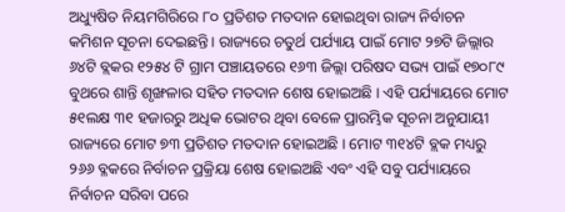ଅଧ୍ୟୁଷିତ ନିୟମଗିରିରେ ୮୦ ପ୍ରତିଶତ ମତଦାନ ହୋଇଥିବା ରାଜ୍ୟ ନିର୍ବାଚନ କମିଶନ ସୂଚନା ଦେଇଛନ୍ତି । ରାଜ୍ୟରେ ଚତୁର୍ଥ ପର୍ଯ୍ୟାୟ ପାଇଁ ମୋଟ ୨୭ଟି ଜିଲ୍ଲାର ୬୪ଟି ବ୍ଲକର ୧୨୫୪ ଟି ଗ୍ରାମ ପଞ୍ଚାୟତରେ ୧୬୩ ଜିଲ୍ଲା ପରିଷଦ ସଭ୍ୟ ପାଇଁ ୧୭୦୮୯ ବୁଥରେ ଶାନ୍ତି ଶୃଙ୍ଖଳାର ସହିତ ମତଦାନ ଶେଷ ହୋଇଅଛି । ଏହି ପର୍ଯ୍ୟାୟରେ ମୋଟ ୫୧ଲକ୍ଷ ୩୧ ହଜାରରୁ ଅଧିକ ଭୋଟର ଥିବା ବେଳେ ପ୍ରାରମ୍ଭିକ ସୂଚନା ଅନୁଯାୟୀ ରାଜ୍ୟରେ ମୋଟ ୭୩ ପ୍ରତିଶତ ମତଦାନ ହୋଇଅଛି । ମୋଟ ୩୧୪ଟି ବ୍ଲକ ମଧ୍ୟରୁ ୨୬୬ ବ୍ଳକରେ ନିର୍ବାଚନ ପ୍ରକ୍ରିୟା ଶେଷ ହୋଇଅଛି ଏବଂ ଏହି ସବୁ ପର୍ଯ୍ୟାୟରେ ନିର୍ବାଚନ ସରିବା ପରେ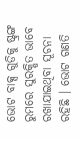ଭୋଟ ବାକ୍ସ ଗୁଡିକୁ ଷ୍ଟ୍ରଙ୍ଗ ରୁମରେ ସୁରକ୍ଷିତ ଭାବେ ରଖାଯାଇଥିବା ସୂଚନା ରହିଛି । ଭୋଟ ଗଣତି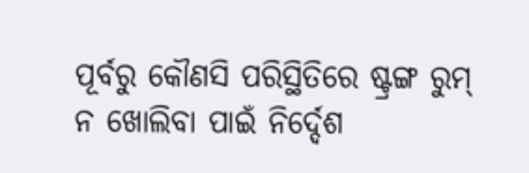ପୂର୍ବରୁ କୌଣସି ପରିସ୍ଥିତିରେ ଷ୍ଟ୍ରଙ୍ଗ ରୁମ୍ ନ ଖୋଲିବା ପାଇଁ ନିର୍ଦ୍ଦେଶ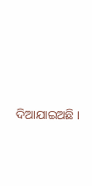ଦିଆଯାଇଅଛି ।